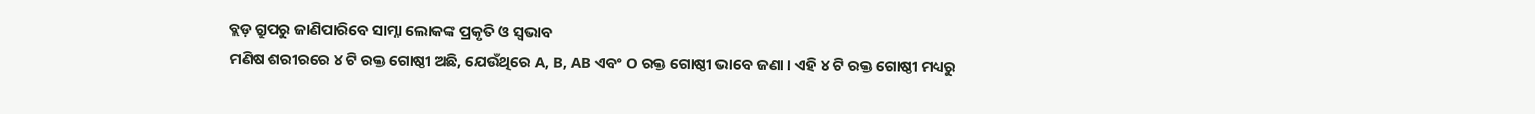ବ୍ଲଡ଼ ଗ୍ରୁପରୁ ଜାଣିପାରିବେ ସାମ୍ନା ଲୋକଙ୍କ ପ୍ରକୃତି ଓ ସ୍ୱଭାବ
ମଣିଷ ଶରୀରରେ ୪ ଟି ରକ୍ତ ଗୋଷ୍ଠୀ ଅଛି, ଯେଉଁଥିରେ A, B, AB ଏବଂ O ରକ୍ତ ଗୋଷ୍ଠୀ ଭାବେ ଜଣା । ଏହି ୪ ଟି ରକ୍ତ ଗୋଷ୍ଠୀ ମଧ୍ୟରୁ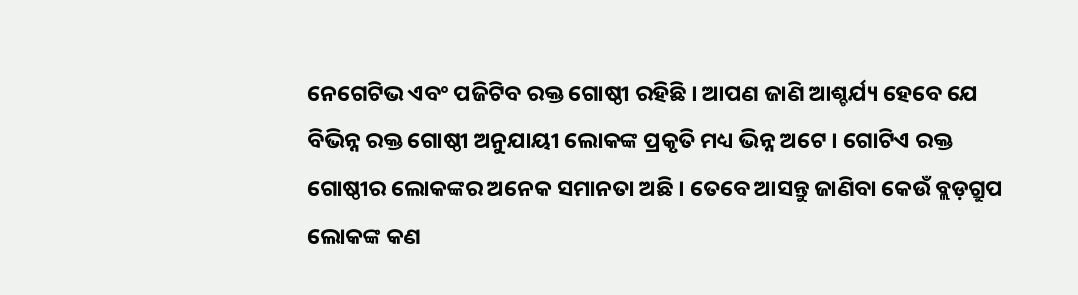ନେଗେଟିଭ ଏବଂ ପଜିଟିବ ରକ୍ତ ଗୋଷ୍ଠୀ ରହିଛି । ଆପଣ ଜାଣି ଆଶ୍ଚର୍ଯ୍ୟ ହେବେ ଯେ ବିଭିନ୍ନ ରକ୍ତ ଗୋଷ୍ଠୀ ଅନୁଯାୟୀ ଲୋକଙ୍କ ପ୍ରକୃତି ମଧ୍ୟ ଭିନ୍ନ ଅଟେ । ଗୋଟିଏ ରକ୍ତ ଗୋଷ୍ଠୀର ଲୋକଙ୍କର ଅନେକ ସମାନତା ଅଛି । ତେବେ ଆସନ୍ତୁ ଜାଣିବା କେଉଁ ବ୍ଲଡ଼ଗ୍ରୁପ ଲୋକଙ୍କ କଣ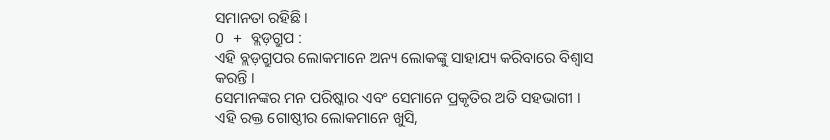ସମାନତା ରହିଛି ।
O + ବ୍ଲଡ଼ଗ୍ରୁପ :
ଏହି ବ୍ଲଡ଼ଗ୍ରୁପର ଲୋକମାନେ ଅନ୍ୟ ଲୋକଙ୍କୁ ସାହାଯ୍ୟ କରିବାରେ ବିଶ୍ୱାସ କରନ୍ତି ।
ସେମାନଙ୍କର ମନ ପରିଷ୍କାର ଏବଂ ସେମାନେ ପ୍ରକୃତିର ଅତି ସହଭାଗୀ ।
ଏହି ରକ୍ତ ଗୋଷ୍ଠୀର ଲୋକମାନେ ଖୁସି,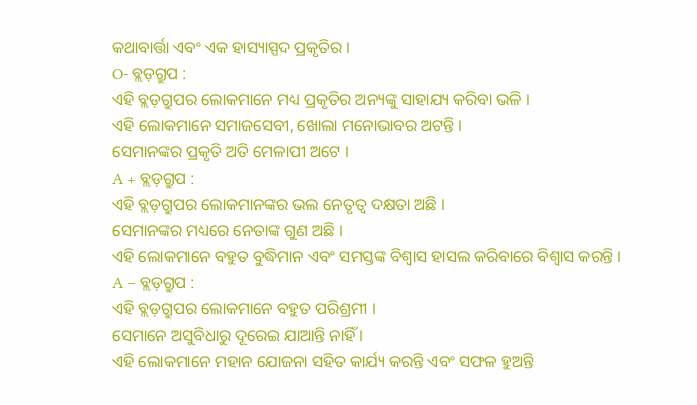କଥାବାର୍ତ୍ତା ଏବଂ ଏକ ହାସ୍ୟାସ୍ପଦ ପ୍ରକୃତିର ।
O- ବ୍ଲଡ଼ଗ୍ରୁପ :
ଏହି ବ୍ଲଡ଼ଗ୍ରୁପର ଲୋକମାନେ ମଧ୍ୟ ପ୍ରକୃତିର ଅନ୍ୟଙ୍କୁ ସାହାଯ୍ୟ କରିବା ଭଳି ।
ଏହି ଲୋକମାନେ ସମାଜସେବୀ, ଖୋଲା ମନୋଭାବର ଅଟନ୍ତି ।
ସେମାନଙ୍କର ପ୍ରକୃତି ଅତି ମେଳାପୀ ଅଟେ ।
A + ବ୍ଲଡ଼ଗ୍ରୁପ :
ଏହି ବ୍ଲଡ଼ଗ୍ରୁପର ଲୋକମାନଙ୍କର ଭଲ ନେତୃତ୍ୱ ଦକ୍ଷତା ଅଛି ।
ସେମାନଙ୍କର ମଧ୍ୟରେ ନେତାଙ୍କ ଗୁଣ ଅଛି ।
ଏହି ଲୋକମାନେ ବହୁତ ବୁଦ୍ଧିମାନ ଏବଂ ସମସ୍ତଙ୍କ ବିଶ୍ୱାସ ହାସଲ କରିବାରେ ବିଶ୍ୱାସ କରନ୍ତି ।
A – ବ୍ଲଡ଼ଗ୍ରୁପ :
ଏହି ବ୍ଲଡ଼ଗ୍ରୁପର ଲୋକମାନେ ବହୁତ ପରିଶ୍ରମୀ ।
ସେମାନେ ଅସୁବିଧାରୁ ଦୂରେଇ ଯାଆନ୍ତି ନାହିଁ ।
ଏହି ଲୋକମାନେ ମହାନ ଯୋଜନା ସହିତ କାର୍ଯ୍ୟ କରନ୍ତି ଏବଂ ସଫଳ ହୁଅନ୍ତି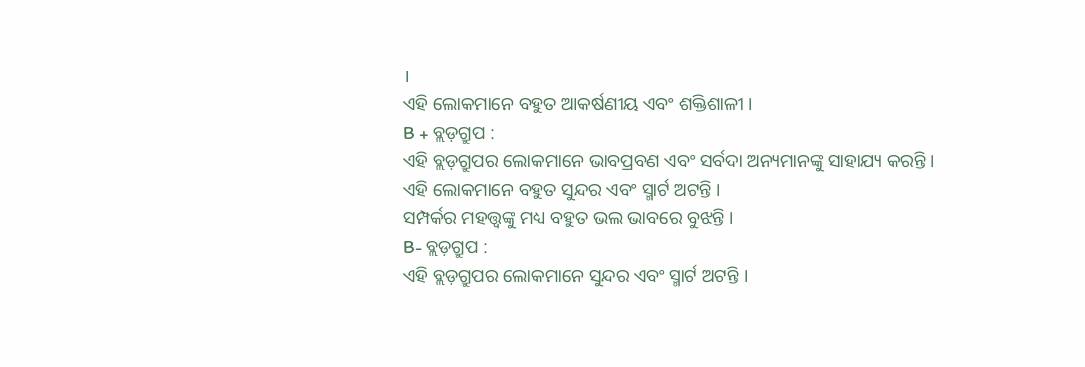।
ଏହି ଲୋକମାନେ ବହୁତ ଆକର୍ଷଣୀୟ ଏବଂ ଶକ୍ତିଶାଳୀ ।
B + ବ୍ଲଡ଼ଗ୍ରୁପ :
ଏହି ବ୍ଲଡ଼ଗ୍ରୁପର ଲୋକମାନେ ଭାବପ୍ରବଣ ଏବଂ ସର୍ବଦା ଅନ୍ୟମାନଙ୍କୁ ସାହାଯ୍ୟ କରନ୍ତି ।
ଏହି ଲୋକମାନେ ବହୁତ ସୁନ୍ଦର ଏବଂ ସ୍ମାର୍ଟ ଅଟନ୍ତି ।
ସମ୍ପର୍କର ମହତ୍ତ୍ୱଙ୍କୁ ମଧ୍ୟ ବହୁତ ଭଲ ଭାବରେ ବୁଝନ୍ତି ।
B- ବ୍ଲଡ଼ଗ୍ରୁପ :
ଏହି ବ୍ଲଡ଼ଗ୍ରୁପର ଲୋକମାନେ ସୁନ୍ଦର ଏବଂ ସ୍ମାର୍ଟ ଅଟନ୍ତି ।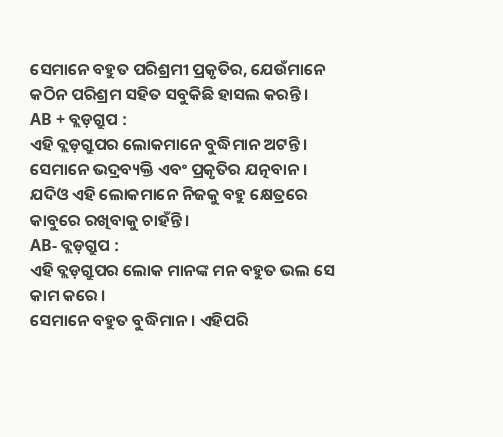ସେମାନେ ବହୁତ ପରିଶ୍ରମୀ ପ୍ରକୃତିର, ଯେଉଁମାନେ କଠିନ ପରିଶ୍ରମ ସହିତ ସବୁକିଛି ହାସଲ କରନ୍ତି।
AB + ବ୍ଲଡ଼ଗ୍ରୁପ :
ଏହି ବ୍ଲଡ଼ଗ୍ରୁପର ଲୋକମାନେ ବୁଦ୍ଧିମାନ ଅଟନ୍ତି ।
ସେମାନେ ଭଦ୍ରବ୍ୟକ୍ତି ଏବଂ ପ୍ରକୃତିର ଯତ୍ନବାନ ।
ଯଦିଓ ଏହି ଲୋକମାନେ ନିଜକୁ ବହୁ କ୍ଷେତ୍ରରେ କାବୁରେ ରଖିବାକୁ ଚାହଁନ୍ତି ।
AB- ବ୍ଲଡ଼ଗ୍ରୁପ :
ଏହି ବ୍ଲଡ଼ଗ୍ରୁପର ଲୋକ ମାନଙ୍କ ମନ ବହୁତ ଭଲ ସେ କାମ କରେ ।
ସେମାନେ ବହୁତ ବୁଦ୍ଧିମାନ । ଏହିପରି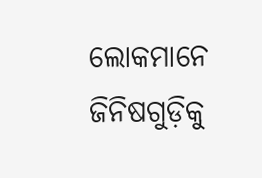ଲୋକମାନେ ଜିନିଷଗୁଡ଼ିକୁ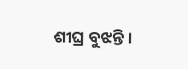ଶୀଘ୍ର ବୁଝନ୍ତି ।